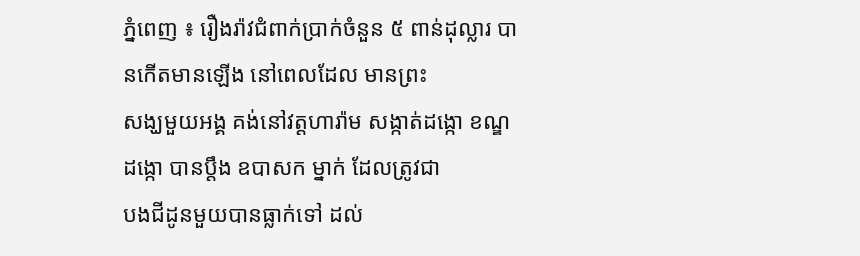ភ្នំពេញ ៖ រឿងរ៉ាវជំពាក់ប្រាក់ចំនួន ៥ ពាន់ដុល្លារ បានកើតមានឡើង នៅពេលដែល មានព្រះ
សង្ឃមួយអង្គ គង់នៅវត្ដហារ៉ាម សង្កាត់ដង្កោ ខណ្ឌដង្កោ បានប្ដឹង ឧបាសក ម្នាក់ ដែលត្រូវជា
បងជីដូនមួយបានធ្លាក់ទៅ ដល់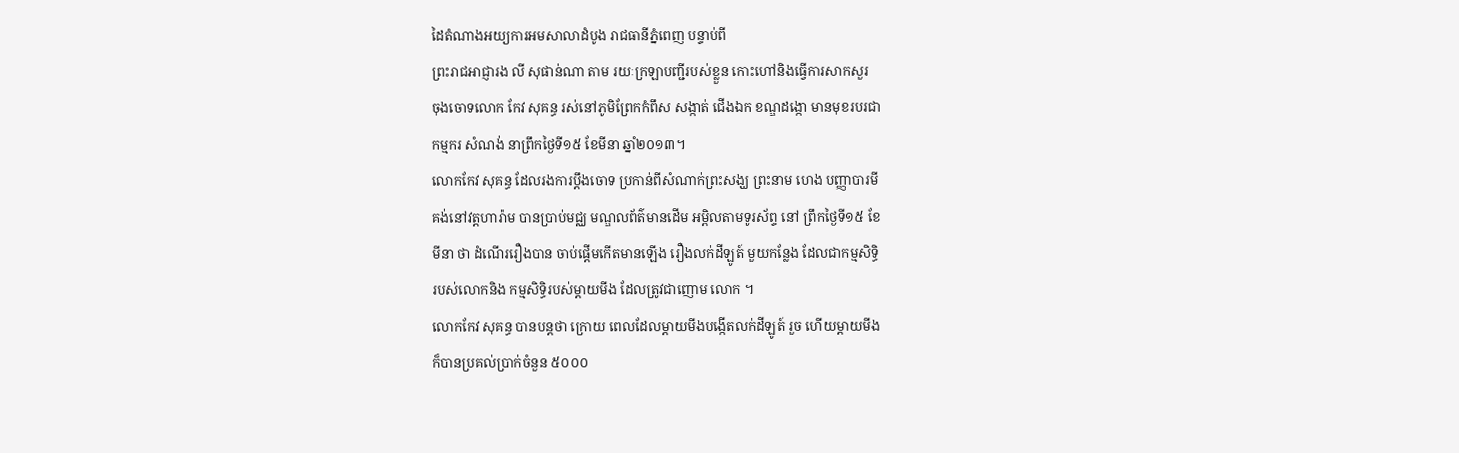ដៃតំណាងអយ្យការអមសាលាដំបូង រាជធានីភ្នំពេញ បន្ទាប់ពី
ព្រះរាជអាជ្ញារង លី សុផាន់ណា តាម រយៈក្រឡាបញ្ជីរបស់ខ្លួន កោះហៅនិងធ្វើការសាកសួរ
ចុងចោទលោក កែវ សុគន្ធ រស់នៅភូមិព្រែកកំពឹស សង្កាត់ ជើងឯក ខណ្ឌដង្កោ មានមុខរបរជា
កម្មករ សំណង់ នាព្រឹកថ្ងៃទី១៥ ខែមីនា ឆ្នាំ២០១៣។
លោកកែវ សុគន្ធ ដែលរងការប្ដឹងចោទ ប្រកាន់ពីសំណាក់ព្រះសង្ឃ ព្រះនាម ហេង បញ្ញាបារមី
គង់នៅវត្ដហារ៉ាម បានប្រាប់មជ្ឈ មណ្ឌលព័ត៌មានដើម អម្ពិលតាមទូរស័ព្ទ នៅ ព្រឹកថ្ងៃទី១៥ ខែ
មីនា ថា ដំណើររឿងបាន ចាប់ផ្ដើមកើតមានឡើង រឿងលក់ដីឡូត៍ មួយកន្លែង ដែលជាកម្មសិទ្ធិ
របស់លោកនិង កម្មសិទ្ធិរបស់ម្ដាយមីង ដែលត្រូវជាញោម លោក ។
លោកកែវ សុគន្ធ បានបន្ដថា ក្រោយ ពេលដែលម្ដាយមីងបង្កើតលក់ដីឡូត៍ រួច ហើយម្ដាយមីង
ក៏បានប្រគល់ប្រាក់ចំនួន ៥០០០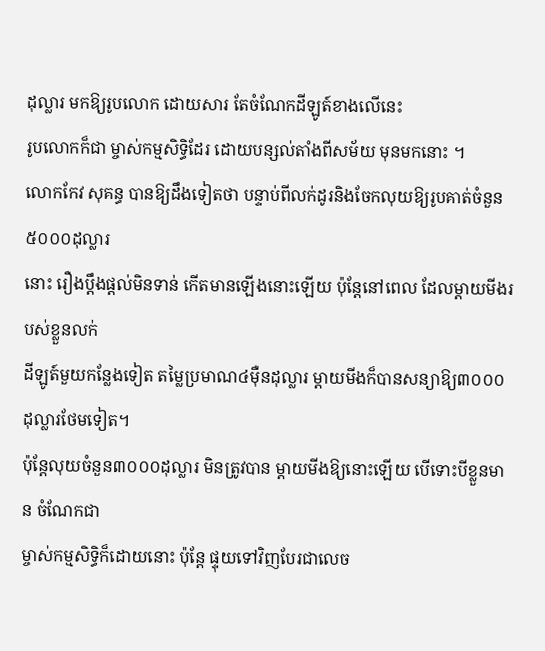ដុល្លារ មកឱ្យរូបលោក ដោយសារ តែចំណែកដីឡូត៍ខាងលើនេះ
រូបលោកក៏ជា ម្ចាស់កម្មសិទ្ធិដែរ ដោយបន្សល់តាំងពីសម័យ មុនមកនោះ ។
លោកកែវ សុគន្ធ បានឱ្យដឹងទៀតថា បន្ទាប់ពីលក់ដូរនិងចែកលុយឱ្យរូបគាត់ចំនួន ៥០០០ដុល្លារ
នោះ រឿងប្ដឹងផ្ដល់មិនទាន់ កើតមានឡើងនោះឡើយ ប៉ុន្ដែនៅពេល ដែលម្ដាយមីងរបស់ខ្លួនលក់
ដីឡូត៍មួយកន្លែងទៀត តម្លៃប្រមាណ៤ម៉ឺនដុល្លារ ម្ដាយមីងក៏បានសន្យាឱ្យ៣០០០ដុល្លារថែមទៀត។
ប៉ុន្ដែលុយចំនួន៣០០០ដុល្លារ មិនត្រូវបាន ម្ដាយមីងឱ្យនោះឡើយ បើទោះបីខ្លួនមាន ចំណែកជា
ម្ចាស់កម្មសិទ្ធិក៏ដោយនោះ ប៉ុន្ដែ ផ្ទុយទៅវិញបែរជាលេច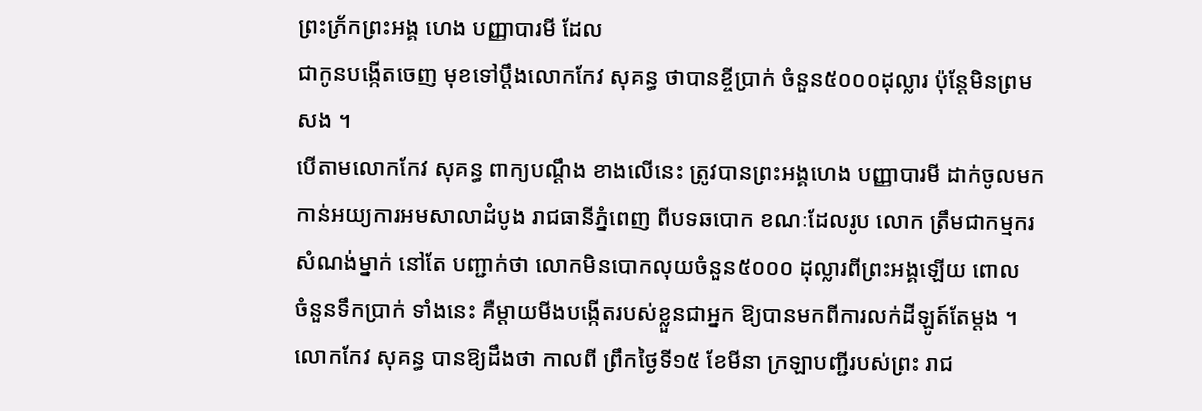ព្រះភ្រ័កព្រះអង្គ ហេង បញ្ញាបារមី ដែល
ជាកូនបង្កើតចេញ មុខទៅប្ដឹងលោកកែវ សុគន្ធ ថាបានខ្ចីប្រាក់ ចំនួន៥០០០ដុល្លារ ប៉ុន្ដែមិនព្រម
សង ។
បើតាមលោកកែវ សុគន្ធ ពាក្យបណ្ដឹង ខាងលើនេះ ត្រូវបានព្រះអង្គហេង បញ្ញាបារមី ដាក់ចូលមក
កាន់អយ្យការអមសាលាដំបូង រាជធានីភ្នំពេញ ពីបទឆបោក ខណៈដែលរូប លោក ត្រឹមជាកម្មករ
សំណង់ម្នាក់ នៅតែ បញ្ជាក់ថា លោកមិនបោកលុយចំនួន៥០០០ ដុល្លារពីព្រះអង្គឡើយ ពោល
ចំនួនទឹកប្រាក់ ទាំងនេះ គឺម្ដាយមីងបង្កើតរបស់ខ្លួនជាអ្នក ឱ្យបានមកពីការលក់ដីឡូត៍តែម្ដង ។
លោកកែវ សុគន្ធ បានឱ្យដឹងថា កាលពី ព្រឹកថ្ងៃទី១៥ ខែមីនា ក្រឡាបញ្ជីរបស់ព្រះ រាជ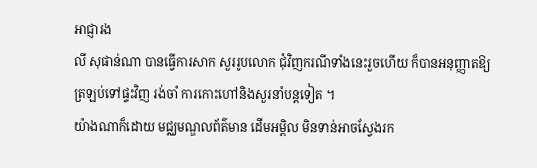អាជ្ញារង
លី សុផាន់ណា បានធ្វើការសាក សួររូបលោក ជុំវិញករណីទាំងនេះរួចហើយ ក៏បានអនុញ្ញាតឱ្យ
ត្រឡប់ទៅផ្ទះវិញ រង់ចាំ ការកោះហៅនិងសួរនាំបន្ដទៀត ។
យ៉ាងណាក៏ដោយ មជ្ឈមណ្ឌលព័ត៌មាន ដើមអម្ពិល មិនទាន់អាចស្វែងរក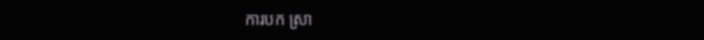ការបក ស្រា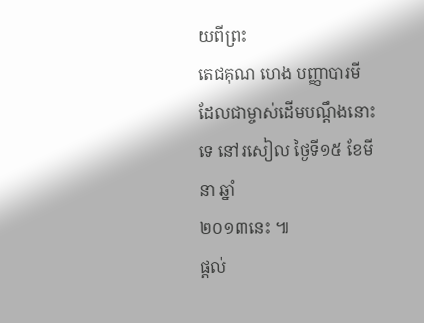យពីព្រះ
តេជគុណ ហេង បញ្ញាបារមី ដែលជាម្ចាស់ដើមបណ្ដឹងនោះទេ នៅរសៀល ថ្ងៃទី១៥ ខែមីនា ឆ្នាំ
២០១៣នេះ ៕
ផ្តល់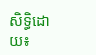សិទ្ធិដោយ៖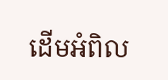ដើមអំពិល